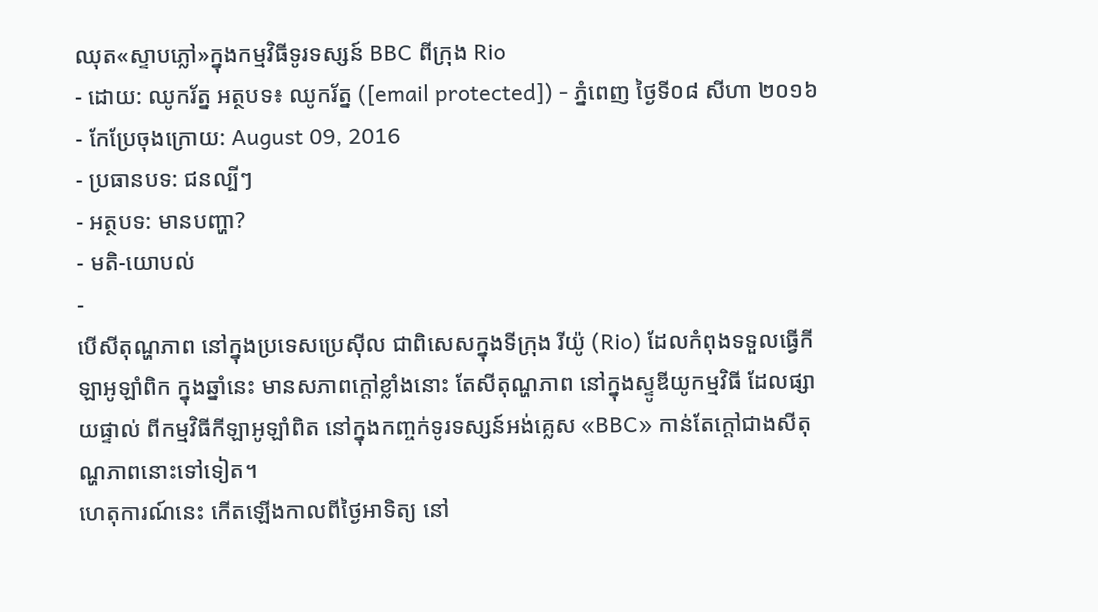ឈុត«ស្ទាបភ្លៅ»ក្នុងកម្មវិធីទូរទស្សន៍ BBC ពីក្រុង Rio
- ដោយ: ឈូករ័ត្ន អត្ថបទ៖ ឈូករ័ត្ន ([email protected]) - ភ្នំពេញ ថ្ងៃទី០៨ សីហា ២០១៦
- កែប្រែចុងក្រោយ: August 09, 2016
- ប្រធានបទ: ជនល្បីៗ
- អត្ថបទ: មានបញ្ហា?
- មតិ-យោបល់
-
បើសីតុណ្ហភាព នៅក្នុងប្រទេសប្រេស៊ីល ជាពិសេសក្នុងទីក្រុង រីយ៉ូ (Rio) ដែលកំពុងទទួលធ្វើកីឡាអូឡាំពិក ក្នុងឆ្នាំនេះ មានសភាពក្ដៅខ្លាំងនោះ តែសីតុណ្ហភាព នៅក្នុងស្ទូឌីយូកម្មវិធី ដែលផ្សាយផ្ទាល់ ពីកម្មវិធីកីឡាអូឡាំពិត នៅក្នុងកញ្ចក់ទូរទស្សន៍អង់គ្លេស «BBC» កាន់តែក្ដៅជាងសីតុណ្ហភាពនោះទៅទៀត។
ហេតុការណ៍នេះ កើតឡើងកាលពីថ្ងៃអាទិត្យ នៅ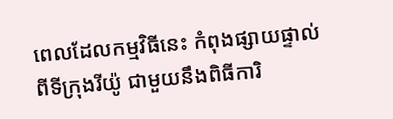ពេលដែលកម្មវិធីនេះ កំពុងផ្សាយផ្ទាល់ ពីទីក្រុងរីយ៉ូ ជាមួយនឹងពិធីការិ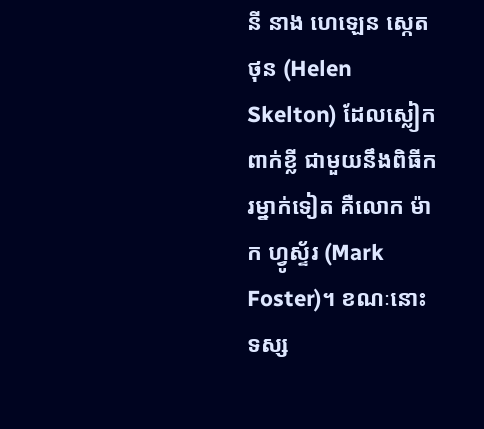នី នាង ហេឡេន ស្កេតថុន (Helen Skelton) ដែលស្លៀកពាក់ខ្លី ជាមួយនឹងពិធីករម្នាក់ទៀត គឺលោក ម៉ាក ហ្វូស្ទ័រ (Mark Foster)។ ខណៈនោះ ទស្ស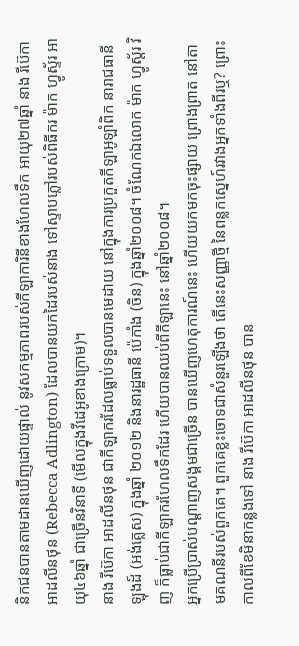និកជនបានតាមដានឃើញដោយផ្ទាល់ នូវសកម្មភាពរបស់កីឡាការិនីខាងហែលទឹក អាយុ២៧ឆ្នាំ នាង រីប៊េកា អាដលីនថុន (Rebecca Adlington) ដែលបានយកដៃរបស់នាង ទៅស្ទាបភ្លៅរបស់ពិធីករ ម៉ាក ហ្វូស្ទ័រ អាយុ៤៦ឆ្នាំ ជាច្រើនវិនាទី (មើលក្នុងវីដេអូខាងក្រោម)។
នាង រីប៊េកា អាដលីនថុន ជាកីឡាករដែលធ្លាប់ទទួលបានមេដាយ នៅក្នុងការប្រកួតកីឡាអូឡាំពិក នារាជធានីឡុងដ៍ (អង់គ្លេស) ក្នុងឆ្នាំ ២០១២ និងនារដ្ឋធានី ប៉េកាំង (ចិន) ក្នុងឆ្នាំ២០០៨។ ចំណែកឯលោក ម៉ាក ហ្វូស្ត័រ វិញ ក៏ធ្លាប់ជាកីឡាករហែលទឹកដែរ ហើយបានឈប់ពីកីឡានេះ នៅឆ្នាំ២០០៨។
អ្នកប្រើប្រាស់បណ្ដាញសង្គមជាច្រើន បានឃើញហេតុការណ៍នេះ ហើយយកមកចុះផ្សាយ ព្រោងព្រាត នៅតាមគណនីរបស់ពួកគេ។ ពួកគេខ្លះចោទជាសំនួរឡើងថា តើនេះសញ្ញាថ្មី នៃពន្លកស្នេហ៍រវាងអ្នកទាំងពីរឬ? ព្រោះកាលពីខែមិនាកន្លងទៅ នាង រីប៊េកា អាដលីនថុន បាន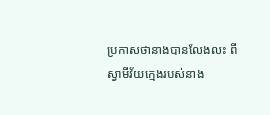ប្រកាសថានាងបានលែងលះ ពីស្វាមីវ័យក្មេងរបស់នាង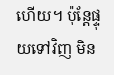ហើយ។ ប៉ុន្តែផ្ទុយទៅវិញ មិន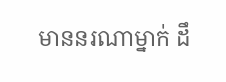មាននរណាម្នាក់ ដឹ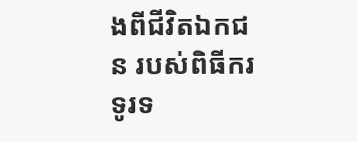ងពីជីវិតឯកជន របស់ពិធីករទូរទ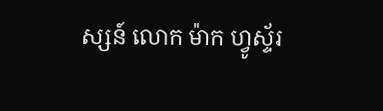ស្សន៍ លោក ម៉ាក ហ្វូស្ទ័រ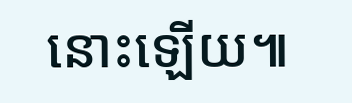នោះឡើយ៕